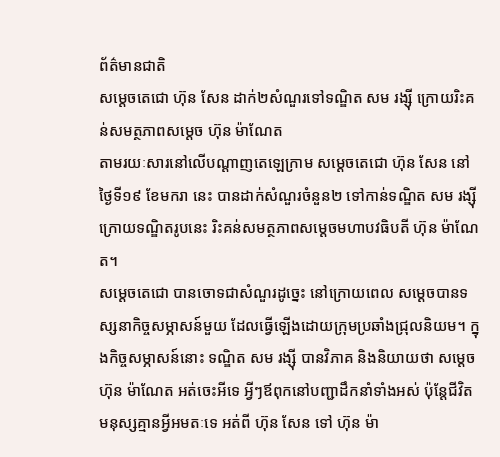ព័ត៌មានជាតិ
សម្តេចតេជោ ហ៊ុន សែន ដាក់២សំណួរទៅទណ្ឌិត សម រង្ស៊ី ក្រោយរិះគន់សមត្ថភាពសម្តេច ហ៊ុន ម៉ាណែត
តាមរយៈសារនៅលើបណ្ដាញតេឡេក្រាម សម្ដេចតេជោ ហ៊ុន សែន នៅថ្ងៃទី១៩ ខែមករា នេះ បានដាក់សំណួរចំនួន២ ទៅកាន់ទណ្ឌិត សម រង្ស៊ី ក្រោយទណ្ឌិតរូបនេះ រិះគន់សមត្ថភាពសម្ដេចមហាបវធិបតី ហ៊ុន ម៉ាណែត។
សម្ដេចតេជោ បានចោទជាសំណួរដូច្នេះ នៅក្រោយពេល សម្ដេចបានទស្សនាកិច្ចសម្ភាសន៍មួយ ដែលធ្វើឡើងដោយក្រុមប្រឆាំងជ្រុលនិយម។ ក្នុងកិច្ចសម្ភាសន៍នោះ ទណ្ឌិត សម រង្ស៊ី បានវិភាគ និងនិយាយថា សម្ដេច ហ៊ុន ម៉ាណែត អត់ចេះអីទេ អ្វីៗឪពុកនៅបញ្ជាដឹកនាំទាំងអស់ ប៉ុន្តែជីវិតមនុស្សគ្មានអ្វីអមតៈទេ អត់ពី ហ៊ុន សែន ទៅ ហ៊ុន ម៉ា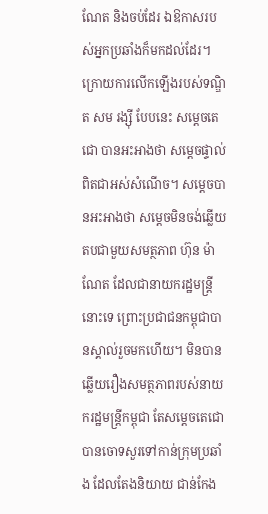ណែត និងចប់ដែរ ឯឱកាសរបស់អ្នកប្រឆាំងក៏មកដល់ដែរ។
ក្រោយការលើកឡើងរបស់ទណ្ឌិត សម រង្ស៊ី បែបនេះ សម្ដេចតេជោ បានអះអាងថា សម្ដេចផ្ទាល់ពិតជាអស់សំណើច។ សម្ដេចបានអះអាងថា សម្ដេចមិនចង់ឆ្លើយតបជាមួយសមត្ថភាព ហ៊ុន ម៉ាណែត ដែលជានាយករដ្ឋមន្ត្រីនោះទេ ព្រោះប្រជាជនកម្ពុជាបានស្គាល់រួចមកហើយ។ មិនបានឆ្លើយរឿងសមត្ថភាពរបស់នាយករដ្ឋមន្ត្រីកម្ពុជា តែសម្ដេចតេជោ បានចោទសួរទៅកាន់ក្រុមប្រឆាំង ដែលតែងនិយាយ ជាន់កែង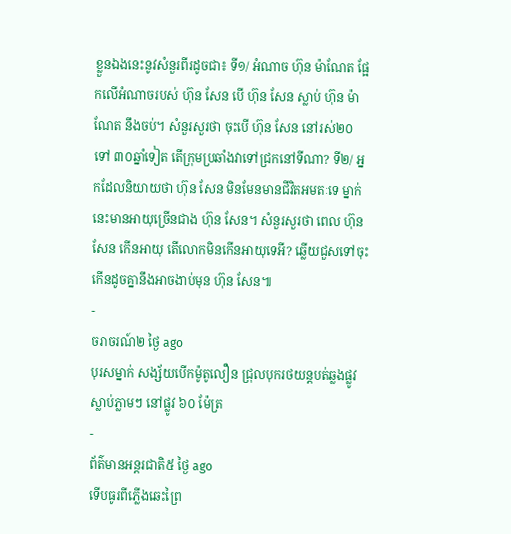ខ្លួនឯងនេះនូវសំនួរពីរដូចជា៖ ទី១/ អំណាច ហ៊ុន ម៉ាណែត ផ្អែកលើអំណាចរបស់ ហ៊ុន សែន បើ ហ៊ុន សែន ស្លាប់ ហ៊ុន ម៉ាណែត នឹងចប់។ សំនួរសួរថា ចុះបើ ហ៊ុន សែន នៅរស់២០ ទៅ ៣០ឆ្នាំទៀត តើក្រុមប្រឆាំងវាទៅជ្រកនៅទីណា? ទី២/ អ្នកដែលនិយាយថា ហ៊ុន សែន មិនមែនមានជីវិតអមតៈទេ ម្នាក់នេះមានអាយុច្រើនជាង ហ៊ុន សែន។ សំនួរសួរថា ពេល ហ៊ុន សែន កើនអាយុ តើលោកមិនកើនអាយុទេអី? ឆ្លើយជួសទៅចុះកើនដូចគ្នានឹងអាចងាប់មុន ហ៊ុន សែន៕
-
ចរាចរណ៍២ ថ្ងៃ ago
បុរសម្នាក់ សង្ស័យបើកម៉ូតូលឿន ជ្រុលបុករថយន្តបត់ឆ្លងផ្លូវ ស្លាប់ភ្លាមៗ នៅផ្លូវ ៦០ ម៉ែត្រ
-
ព័ត៌មានអន្ដរជាតិ៥ ថ្ងៃ ago
ទើបធូរពីភ្លើងឆេះព្រៃ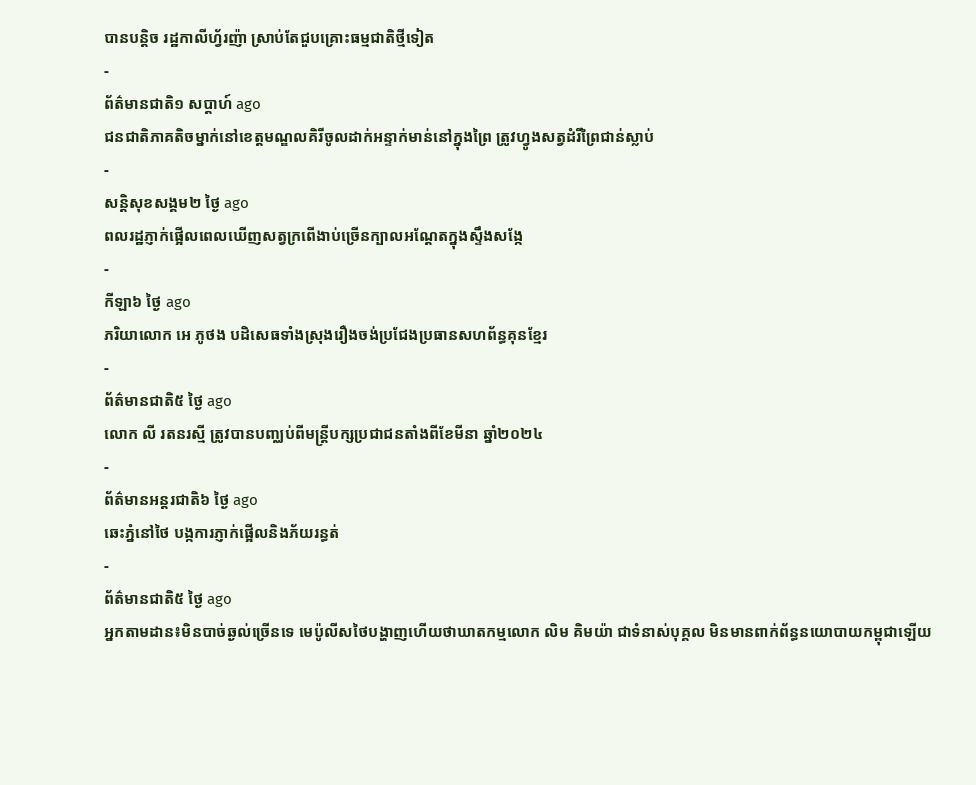បានបន្តិច រដ្ឋកាលីហ្វ័រញ៉ា ស្រាប់តែជួបគ្រោះធម្មជាតិថ្មីទៀត
-
ព័ត៌មានជាតិ១ សប្តាហ៍ ago
ជនជាតិភាគតិចម្នាក់នៅខេត្តមណ្ឌលគិរីចូលដាក់អន្ទាក់មាន់នៅក្នុងព្រៃ ត្រូវហ្វូងសត្វដំរីព្រៃជាន់ស្លាប់
-
សន្តិសុខសង្គម២ ថ្ងៃ ago
ពលរដ្ឋភ្ញាក់ផ្អើលពេលឃើញសត្វក្រពើងាប់ច្រើនក្បាលអណ្ដែតក្នុងស្ទឹងសង្កែ
-
កីឡា៦ ថ្ងៃ ago
ភរិយាលោក អេ ភូថង បដិសេធទាំងស្រុងរឿងចង់ប្រជែងប្រធានសហព័ន្ធគុនខ្មែរ
-
ព័ត៌មានជាតិ៥ ថ្ងៃ ago
លោក លី រតនរស្មី ត្រូវបានបញ្ឈប់ពីមន្ត្រីបក្សប្រជាជនតាំងពីខែមីនា ឆ្នាំ២០២៤
-
ព័ត៌មានអន្ដរជាតិ៦ ថ្ងៃ ago
ឆេះភ្នំនៅថៃ បង្កការភ្ញាក់ផ្អើលនិងភ័យរន្ធត់
-
ព័ត៌មានជាតិ៥ ថ្ងៃ ago
អ្នកតាមដាន៖មិនបាច់ឆ្ងល់ច្រើនទេ មេប៉ូលីសថៃបង្ហាញហើយថាឃាតកម្មលោក លិម គិមយ៉ា ជាទំនាស់បុគ្គល មិនមានពាក់ព័ន្ធនយោបាយកម្ពុជាឡើយ